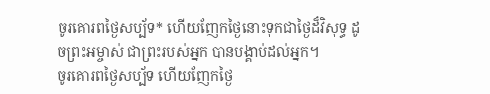ចូរគោរពថ្ងៃសប្ប័ទ* ហើយញែកថ្ងៃនោះទុកជាថ្ងៃដ៏វិសុទ្ធ ដូចព្រះអម្ចាស់ ជាព្រះរបស់អ្នក បានបង្គាប់ដល់អ្នក។
ចូរគោរពថ្ងៃសប្ប័ទ ហើយញែកថ្ងៃ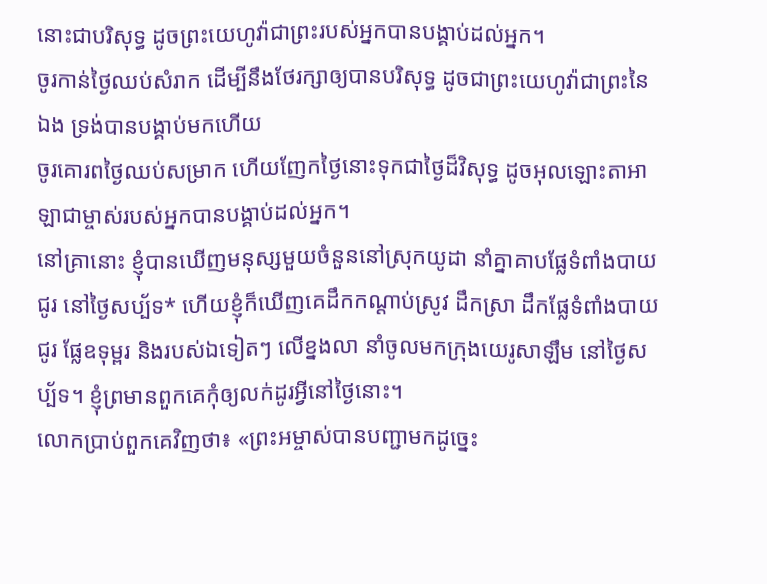នោះជាបរិសុទ្ធ ដូចព្រះយេហូវ៉ាជាព្រះរបស់អ្នកបានបង្គាប់ដល់អ្នក។
ចូរកាន់ថ្ងៃឈប់សំរាក ដើម្បីនឹងថែរក្សាឲ្យបានបរិសុទ្ធ ដូចជាព្រះយេហូវ៉ាជាព្រះនៃឯង ទ្រង់បានបង្គាប់មកហើយ
ចូរគោរពថ្ងៃឈប់សម្រាក ហើយញែកថ្ងៃនោះទុកជាថ្ងៃដ៏វិសុទ្ធ ដូចអុលឡោះតាអាឡាជាម្ចាស់របស់អ្នកបានបង្គាប់ដល់អ្នក។
នៅគ្រានោះ ខ្ញុំបានឃើញមនុស្សមួយចំនួននៅស្រុកយូដា នាំគ្នាគាបផ្លែទំពាំងបាយជូរ នៅថ្ងៃសប្ប័ទ* ហើយខ្ញុំក៏ឃើញគេដឹកកណ្ដាប់ស្រូវ ដឹកស្រា ដឹកផ្លែទំពាំងបាយជូរ ផ្លែឧទុម្ពរ និងរបស់ឯទៀតៗ លើខ្នងលា នាំចូលមកក្រុងយេរូសាឡឹម នៅថ្ងៃសប្ប័ទ។ ខ្ញុំព្រមានពួកគេកុំឲ្យលក់ដូរអ្វីនៅថ្ងៃនោះ។
លោកប្រាប់ពួកគេវិញថា៖ «ព្រះអម្ចាស់បានបញ្ជាមកដូច្នេះ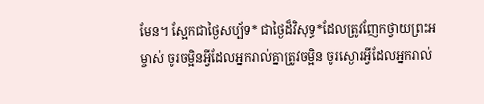មែន។ ស្អែកជាថ្ងៃសប្ប័ទ* ជាថ្ងៃដ៏វិសុទ្ធ*ដែលត្រូវញែកថ្វាយព្រះអម្ចាស់ ចូរចម្អិនអ្វីដែលអ្នករាល់គ្នាត្រូវចម្អិន ចូរស្ងោរអ្វីដែលអ្នករាល់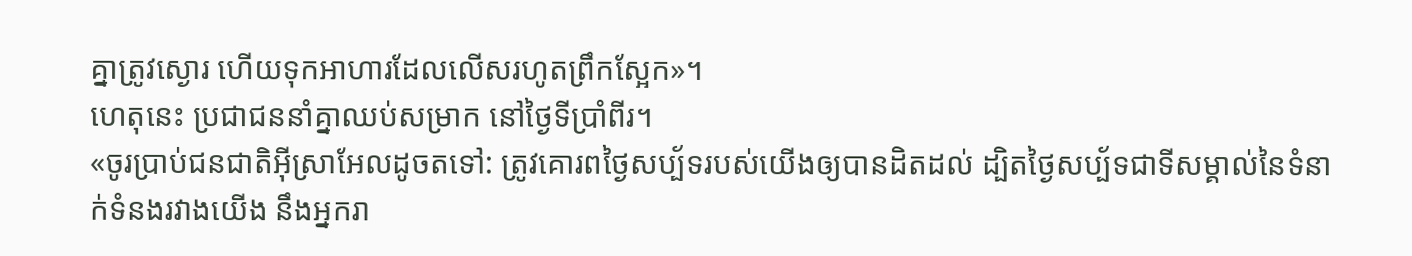គ្នាត្រូវស្ងោរ ហើយទុកអាហារដែលលើសរហូតព្រឹកស្អែក»។
ហេតុនេះ ប្រជាជននាំគ្នាឈប់សម្រាក នៅថ្ងៃទីប្រាំពីរ។
«ចូរប្រាប់ជនជាតិអ៊ីស្រាអែលដូចតទៅ: ត្រូវគោរពថ្ងៃសប្ប័ទរបស់យើងឲ្យបានដិតដល់ ដ្បិតថ្ងៃសប្ប័ទជាទីសម្គាល់នៃទំនាក់ទំនងរវាងយើង នឹងអ្នករា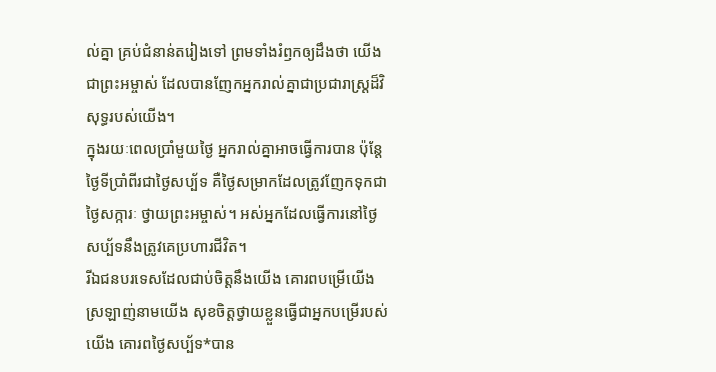ល់គ្នា គ្រប់ជំនាន់តរៀងទៅ ព្រមទាំងរំឭកឲ្យដឹងថា យើងជាព្រះអម្ចាស់ ដែលបានញែកអ្នករាល់គ្នាជាប្រជារាស្ត្រដ៏វិសុទ្ធរបស់យើង។
ក្នុងរយៈពេលប្រាំមួយថ្ងៃ អ្នករាល់គ្នាអាចធ្វើការបាន ប៉ុន្តែ ថ្ងៃទីប្រាំពីរជាថ្ងៃសប្ប័ទ គឺថ្ងៃសម្រាកដែលត្រូវញែកទុកជាថ្ងៃសក្ការៈ ថ្វាយព្រះអម្ចាស់។ អស់អ្នកដែលធ្វើការនៅថ្ងៃសប្ប័ទនឹងត្រូវគេប្រហារជីវិត។
រីឯជនបរទេសដែលជាប់ចិត្តនឹងយើង គោរពបម្រើយើង ស្រឡាញ់នាមយើង សុខចិត្តថ្វាយខ្លួនធ្វើជាអ្នកបម្រើរបស់យើង គោរពថ្ងៃសប្ប័ទ*បាន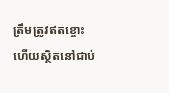ត្រឹមត្រូវឥតខ្ចោះ ហើយស្ថិតនៅជាប់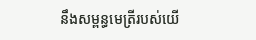នឹងសម្ពន្ធមេត្រីរបស់យើ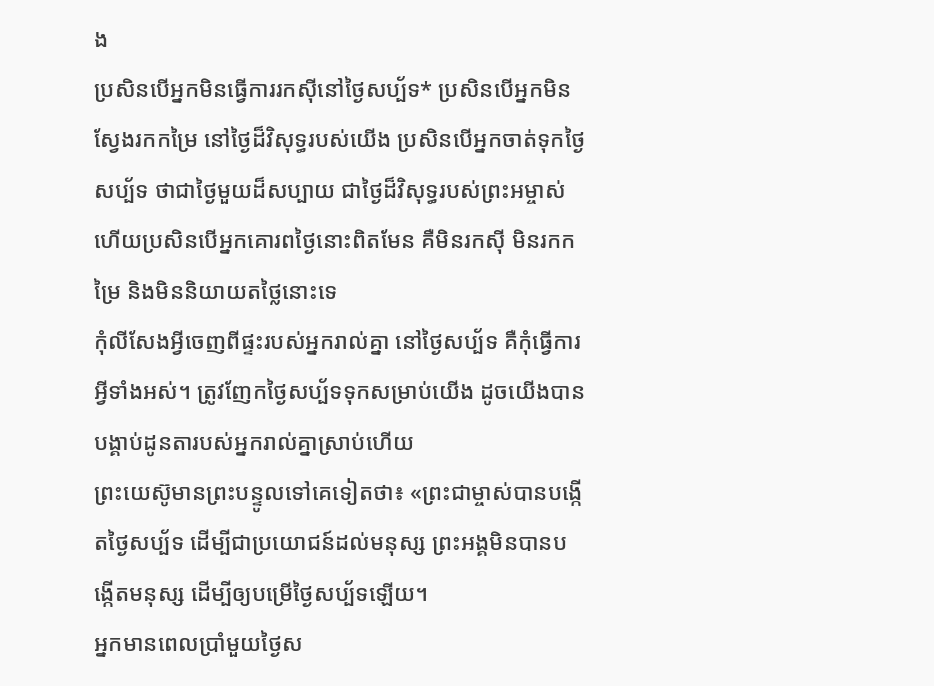ង
ប្រសិនបើអ្នកមិនធ្វើការរកស៊ីនៅថ្ងៃសប្ប័ទ* ប្រសិនបើអ្នកមិនស្វែងរកកម្រៃ នៅថ្ងៃដ៏វិសុទ្ធរបស់យើង ប្រសិនបើអ្នកចាត់ទុកថ្ងៃសប្ប័ទ ថាជាថ្ងៃមួយដ៏សប្បាយ ជាថ្ងៃដ៏វិសុទ្ធរបស់ព្រះអម្ចាស់ ហើយប្រសិនបើអ្នកគោរពថ្ងៃនោះពិតមែន គឺមិនរកស៊ី មិនរកកម្រៃ និងមិននិយាយតថ្លៃនោះទេ
កុំលីសែងអ្វីចេញពីផ្ទះរបស់អ្នករាល់គ្នា នៅថ្ងៃសប្ប័ទ គឺកុំធ្វើការអ្វីទាំងអស់។ ត្រូវញែកថ្ងៃសប្ប័ទទុកសម្រាប់យើង ដូចយើងបានបង្គាប់ដូនតារបស់អ្នករាល់គ្នាស្រាប់ហើយ
ព្រះយេស៊ូមានព្រះបន្ទូលទៅគេទៀតថា៖ «ព្រះជាម្ចាស់បានបង្កើតថ្ងៃសប្ប័ទ ដើម្បីជាប្រយោជន៍ដល់មនុស្ស ព្រះអង្គមិនបានបង្កើតមនុស្ស ដើម្បីឲ្យបម្រើថ្ងៃសប្ប័ទឡើយ។
អ្នកមានពេលប្រាំមួយថ្ងៃស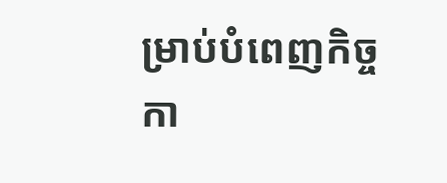ម្រាប់បំពេញកិច្ចកា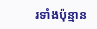រទាំងប៉ុន្មាន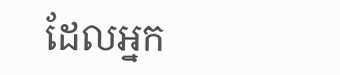ដែលអ្នក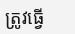ត្រូវធ្វើ